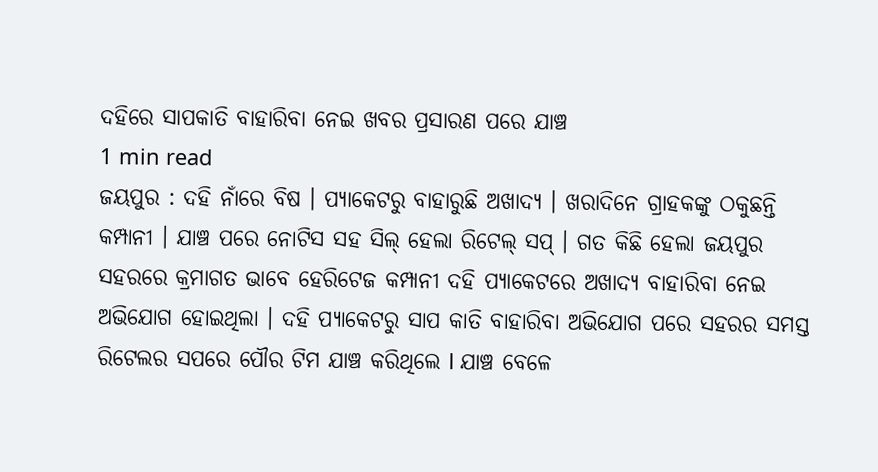ଦହିରେ ସାପକାତି ବାହାରିବା ନେଇ ଖବର ପ୍ରସାରଣ ପରେ ଯାଞ୍ଚ
1 min read
ଜୟପୁର : ଦହି ନାଁରେ ବିଷ । ପ୍ଯାକେଟରୁ ବାହାରୁଛି ଅଖାଦ୍ଯ । ଖରାଦିନେ ଗ୍ରାହକଙ୍କୁ ଠକୁଛନ୍ତି କମ୍ପାନୀ । ଯାଞ୍ଚ ପରେ ନୋଟିସ ସହ ସିଲ୍ ହେଲା ରିଟେଲ୍ ସପ୍ । ଗତ କିଛି ହେଲା ଜୟପୁର ସହରରେ କ୍ରମାଗତ ଭାବେ ହେରିଟେଜ କମ୍ପାନୀ ଦହି ପ୍ୟାକେଟରେ ଅଖାଦ୍ୟ ବାହାରିବା ନେଇ ଅଭିଯୋଗ ହୋଇଥିଲା । ଦହି ପ୍ଯାକେଟରୁ ସାପ କାତି ବାହାରିବା ଅଭିଯୋଗ ପରେ ସହରର ସମସ୍ତ ରିଟେଲର ସପରେ ପୌର ଟିମ ଯାଞ୍ଚ କରିଥିଲେ l ଯାଞ୍ଚ ବେଳେ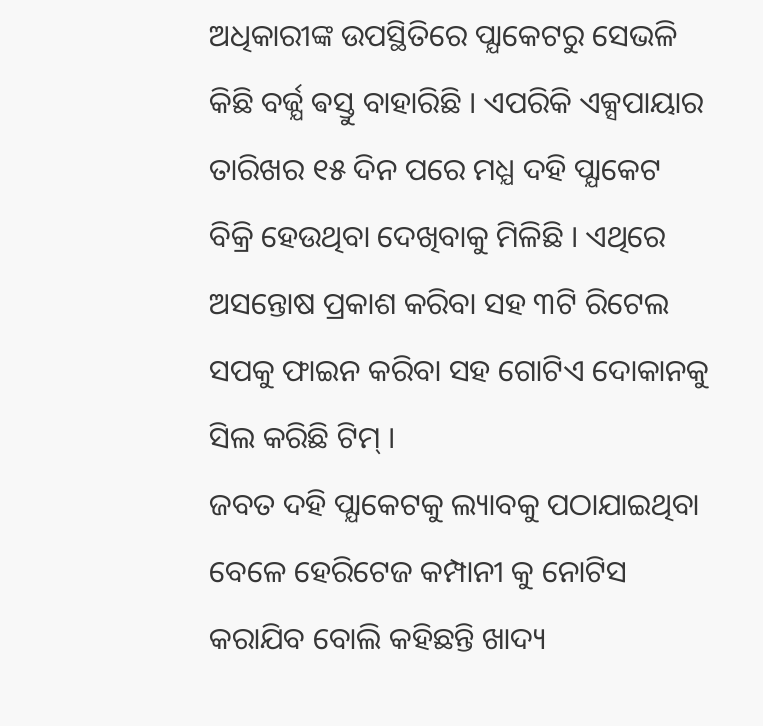ଅଧିକାରୀଙ୍କ ଉପସ୍ଥିତିରେ ପ୍ଯାକେଟରୁ ସେଭଳି କିଛି ବର୍ଜ୍ଯ ଵସ୍ତୁ ବାହାରିଛି । ଏପରିକି ଏକ୍ସପାୟାର ତାରିଖର ୧୫ ଦିନ ପରେ ମଧ୍ଯ ଦହି ପ୍ଯାକେଟ ବିକ୍ରି ହେଉଥିବା ଦେଖିବାକୁ ମିଳିଛି । ଏଥିରେ ଅସନ୍ତୋଷ ପ୍ରକାଶ କରିବା ସହ ୩ଟି ରିଟେଲ ସପକୁ ଫାଇନ କରିବା ସହ ଗୋଟିଏ ଦୋକାନକୁ ସିଲ କରିଛି ଟିମ୍ ।
ଜବତ ଦହି ପ୍ଯାକେଟକୁ ଲ୍ୟାବକୁ ପଠାଯାଇଥିବା ବେଳେ ହେରିଟେଜ କମ୍ପାନୀ କୁ ନୋଟିସ କରାଯିବ ବୋଲି କହିଛନ୍ତି ଖାଦ୍ୟ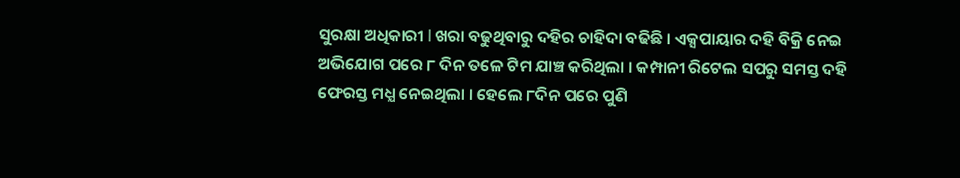ସୁରକ୍ଷା ଅଧିକାରୀ l ଖରା ବଢୁଥିବାରୁ ଦହିର ଚାହିଦା ବଢିଛି । ଏକ୍ସପାୟାର ଦହି ବିକ୍ରି ନେଇ ଅଭିଯୋଗ ପରେ ୮ ଦିନ ତଳେ ଟିମ ଯାଞ୍ଚ କରିଥିଲା । କମ୍ପାନୀ ରିଟେଲ ସପରୁ ସମସ୍ତ ଦହି ଫେରସ୍ତ ମଧ୍ଯ ନେଇଥିଲା । ହେଲେ ୮ଦିନ ପରେ ପୁଣି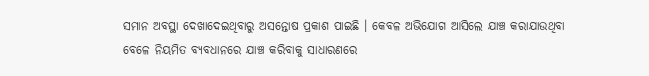ସମାନ ଅବସ୍ଥା ଦେଖାଦେଇଥିବାରୁ ଅସନ୍ତୋଷ ପ୍ରକାଶ ପାଇଛି । କେବଳ ଅଭିଯୋଗ ଆସିଲେ ଯାଞ୍ଚ କରାଯାଉଥିବା ବେଳେ ନିୟମିତ ବ୍ଯବଧାନରେ ଯାଞ୍ଚ କରିବାକୁ ସାଧାରଣରେ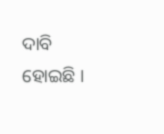ଦାବି ହୋଇଛି ।